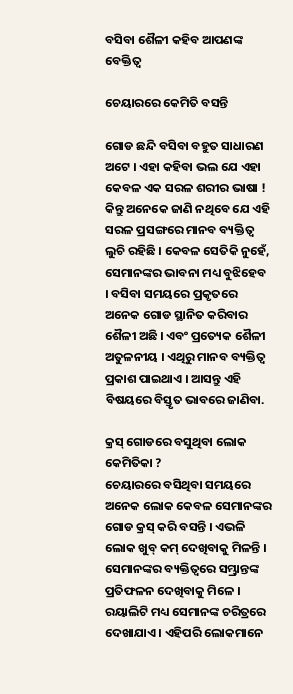ବସିବା ଶୈଳୀ କହିବ ଆପଣଙ୍କ ବେକ୍ତିତ୍ୱ

ଚେୟାରରେ କେମିତି ବସନ୍ତି

ଗୋଡ ଛନ୍ଦି ବସିବା ବହୁତ ସାଧାରଣ ଅଟେ । ଏହା କହିବା ଭଲ ଯେ ଏହା କେବଳ ଏକ ସରଳ ଶରୀର ଭାଷା ! କିନ୍ତୁ ଅନେକେ ଜାଣି ନଥିବେ ଯେ ଏହି ସରଳ ପ୍ରସଙ୍ଗରେ ମାନବ ବ୍ୟକ୍ତିତ୍ୱ ଲୁଚି ରହିଛି । କେବଳ ସେତିକି ନୁହେଁ, ସେମାନଙ୍କର ଭାବନା ମଧ୍ୟ ବୁଝିହେବ । ବସିବା ସମୟରେ ପ୍ରକୃତରେ ଅନେକ ଗୋଡ ସ୍ଥାନିତ କରିବାର ଶୈଳୀ ଅଛି । ଏବଂ ପ୍ରତ୍ୟେକ ଶୈଳୀ ଅତୁଳନୀୟ । ଏଥିରୁ ମାନବ ବ୍ୟକ୍ତିତ୍ୱ ପ୍ରକାଶ ପାଇଥାଏ । ଆସନ୍ତୁ ଏହି ବିଷୟରେ ବିସ୍ତୃତ ଭାବରେ ଜାଣିବା.

କ୍ରସ୍ ଗୋଡରେ ବସୁଥିବା ଲୋକ କେମିତିକା ?
ଚେୟାରରେ ବସିଥିବା ସମୟରେ ଅନେକ ଲୋକ କେବଳ ସେମାନଙ୍କର ଗୋଡ କ୍ରସ୍ କରି ବସନ୍ତି । ଏଭଳି ଲୋକ ଖୁବ୍‌ କମ୍‌ ଦେଖିବାକୁ ମିଳନ୍ତି । ସେମାନଙ୍କର ବ୍ୟକ୍ତିତ୍ୱରେ ସମ୍ଭ୍ରାନ୍ତଙ୍କ ପ୍ରତିଫଳନ ଦେଖିବାକୁ ମିଳେ । ରୟାଲିଟି ମଧ୍ୟ ସେମାନଙ୍କ ଚରିତ୍ରରେ ଦେଖାଯାଏ । ଏହିପରି ଲୋକମାନେ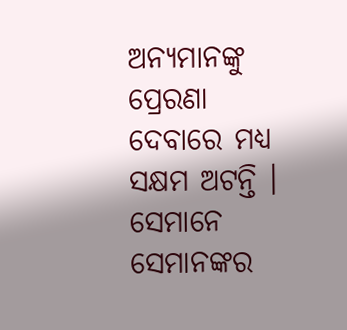ଅନ୍ୟମାନଙ୍କୁ ପ୍ରେରଣା ଦେବାରେ ମଧ୍ୟ ସକ୍ଷମ ଅଟନ୍ତି । ସେମାନେ ସେମାନଙ୍କର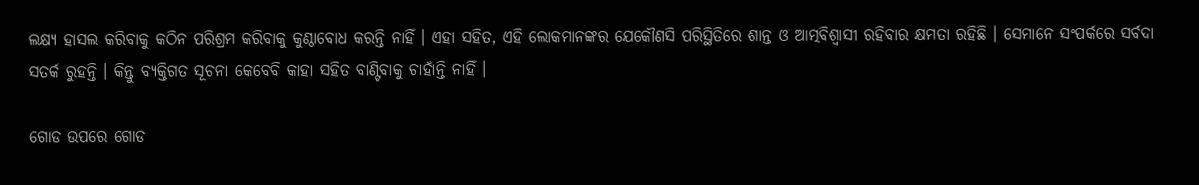ଲକ୍ଷ୍ୟ ହାସଲ କରିବାକୁ କଠିନ ପରିଶ୍ରମ କରିବାକୁ କୁଣ୍ଠାବୋଧ କରନ୍ତି ନାହିଁ । ଏହା ସହିତ, ଏହି ଲୋକମାନଙ୍କର ଯେକୌଣସି ପରିସ୍ଥିତିରେ ଶାନ୍ତ ଓ ଆତ୍ମବିଶ୍ୱାସୀ ରହିବାର କ୍ଷମତା ରହିଛି । ସେମାନେ ସଂପର୍କରେ ସର୍ବଦା ସତର୍କ ରୁହନ୍ତି । କିନ୍ତୁ ବ୍ୟକ୍ତିଗତ ସୂଚନା କେବେବି କାହା ସହିତ ବାଣ୍ଟିବାକୁ ଚାହାଁନ୍ତି ନାହିଁ ।

ଗୋଡ ଉପରେ ଗୋଡ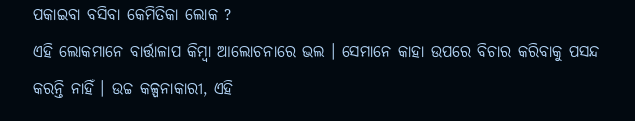ପକାଇବା ବସିବା କେମିତିକା ଲୋକ ?
ଏହି ଲୋକମାନେ ବାର୍ତ୍ତାଳାପ କିମ୍ବା ଆଲୋଚନାରେ ଭଲ । ସେମାନେ କାହା ଉପରେ ବିଚାର କରିବାକୁ ପସନ୍ଦ କରନ୍ତି ନାହିଁ । ଉଚ୍ଚ କଳ୍ପନାକାରୀ, ଏହି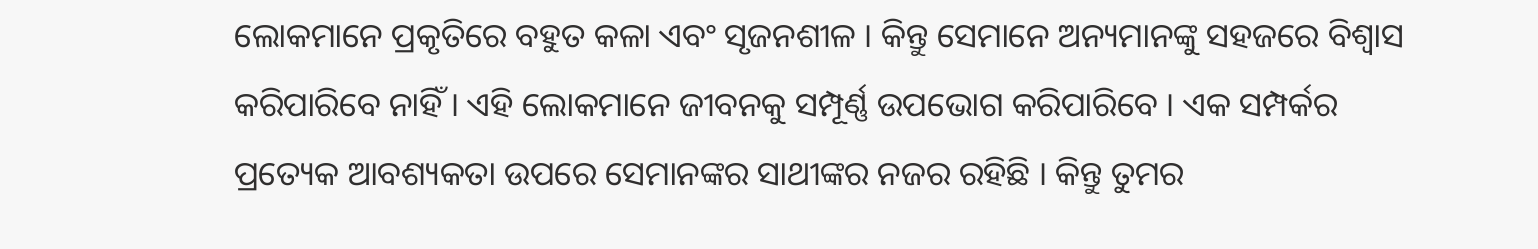ଲୋକମାନେ ପ୍ରକୃତିରେ ବହୁତ କଳା ଏବଂ ସୃଜନଶୀଳ । କିନ୍ତୁ ସେମାନେ ଅନ୍ୟମାନଙ୍କୁ ସହଜରେ ବିଶ୍ୱାସ କରିପାରିବେ ନାହିଁ । ଏହି ଲୋକମାନେ ଜୀବନକୁ ସମ୍ପୂର୍ଣ୍ଣ ଉପଭୋଗ କରିପାରିବେ । ଏକ ସମ୍ପର୍କର ପ୍ରତ୍ୟେକ ଆବଶ୍ୟକତା ଉପରେ ସେମାନଙ୍କର ସାଥୀଙ୍କର ନଜର ରହିଛି । କିନ୍ତୁ ତୁମର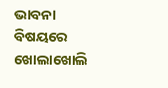ଭାବନା ବିଷୟରେ ଖୋଲାଖୋଲି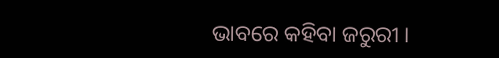ଭାବରେ କହିବା ଜରୁରୀ ।